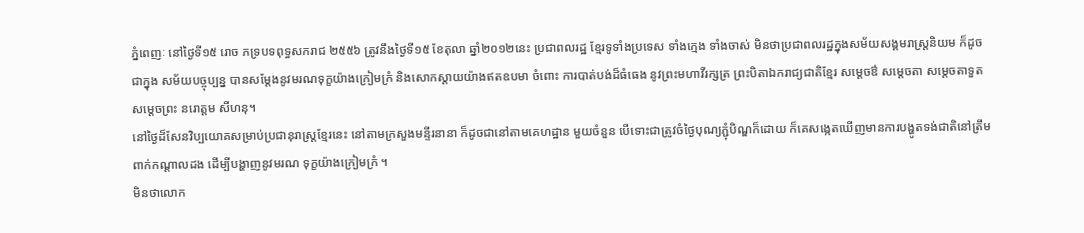ភ្នំពេញៈ នៅថ្ងៃទី១៥ រោច ភទ្របទពុទ្ធសករាជ ២៥៥៦ ត្រូវនឹងថ្ងៃទី១៥ ខែតុលា ឆ្នាំ២០១២នេះ ប្រជាពលរដ្ឋ ខ្មែរទូទាំងប្រទេស ទាំងក្មេង ទាំងចាស់ មិនថាប្រជាពលរដ្ឋក្នុងសម័យសង្គមរាស្រ្តនិយម ក៏ដូចជាក្នុង សម័យបច្ចុប្បន្ន បានសម្តែងនូវមរណទុក្ខយ៉ាងក្រៀមក្រំ និងសោកស្តាយយ៉ាងឥតឧបមា ចំពោះ ការបាត់បង់ដ៏ធំធេង នូវព្រះមហាវីរក្សត្រ ព្រះបិតាឯករាជ្យជាតិខ្មែរ សម្តេចឳ សម្តេចតា សម្តេចតាទួត សម្តេចព្រះ នរោត្តម សីហនុ។
នៅថ្ងៃដ៏សែនវិប្បយោគសម្រាប់ប្រជានុរាស្រ្តខ្មែរនេះ នៅតាមក្រសួងមន្ទីរនានា ក៏ដូចជានៅតាមគេហដ្ឋាន មួយចំនួន បើទោះជាត្រូវចំថ្ងៃបុណ្យភ្ជុំបិណ្ឌក៏ដោយ ក៏គេសង្កេតឃើញមានការបង្ហូតទង់ជាតិនៅត្រឹមពាក់កណ្តាលដង ដើម្បីបង្ហាញនូវមរណ ទុក្ខយ៉ាងក្រៀមក្រំ ។
មិនថាលោក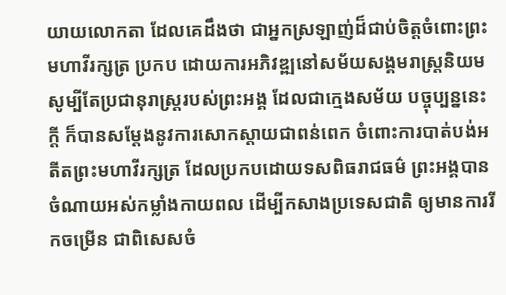យាយលោកតា ដែលគេដឹងថា ជាអ្នកស្រឡាញ់ដ៏ជាប់ចិត្តចំពោះព្រះមហាវីរក្សត្រ ប្រកប ដោយការអភិវឌ្ឍនៅសម័យសង្គមរាស្រ្តនិយម សូម្បីតែប្រជានុរាស្រ្តរបស់ព្រះអង្គ ដែលជាក្មេងសម័យ បច្ចុប្បន្ននេះក្តី ក៏បានសម្តែងនូវការសោកស្តាយជាពន់ពេក ចំពោះការបាត់បង់អតីតព្រះមហាវីរក្សត្រ ដែលប្រកបដោយទសពិធរាជធម៌ ព្រះអង្គបានចំណាយអស់កម្លាំងកាយពល ដើម្បីកសាងប្រទេសជាតិ ឲ្យមានការរីកចម្រើន ជាពិសេសចំ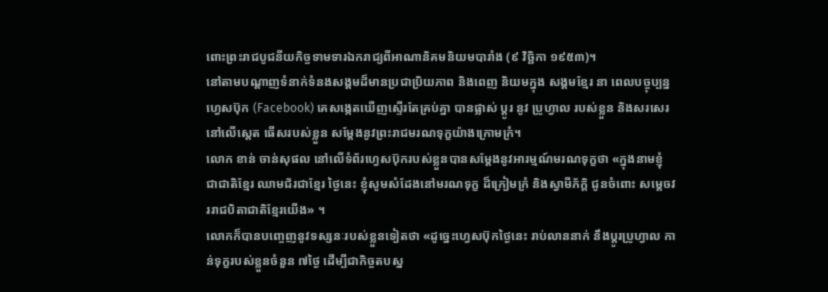ពោះព្រះរាជបូជនីយកិច្ចទាមទារឯករាជ្យពីអាណានិគមនិយមបារាំង (៩ វិច្ឆិកា ១៩៥៣)។
នៅតាមបណ្តាញទំនាក់ទំនងសង្គមដ៏មានប្រជាប្រិយភាព និងពេញ និយមក្នុង សង្គមខ្មែរ នា ពេលបច្ចុប្បន្ន ហ្វេសប៊ុក (Facebook) គេសង្កេតឃើញស្ទើរតែគ្រប់គ្នា បានផ្លាស់ ប្តូរ នូវ ប្រូហ្វាល របស់ខ្លួន និងសរសេរនៅលើស្តេត ធើសរបស់ខ្លួន សម្តែងនូវព្រះរាជមរណទុក្ខយ៉ាងក្រោមក្រំ។
លោក ខាន់ ចាន់សុផល នៅលើទំព័រហ្វេសប៊ុករបស់ខ្លួនបានសម្តែងនូវអារម្មណ៍មរណទុក្ខថា «ក្នុងនាមខ្ញុំ ជាជាតិខ្មែរ ឈាមជ័រជាខ្មែរ ថ្ងៃនេះ ខ្ញុំសូមសំដែងនៅមរណទុក្ខ ដ៏ក្រៀមក្រំ និងស្វាមីភ័ក្តិ ជូនចំពោះ សម្តេចវររាជបិតាជាតិខ្មែរយើង» ។
លោកក៏បានបញ្ចេញនូវទស្សនៈរបស់ខ្លួនទៀតថា «ដូច្នេះហ្វេសប៊ុកថ្ងៃនេះ រាប់លាននាក់ នឹងប្តូរប្រូហ្វាល កាន់ទុក្ខរបស់ខ្លួនចំនួន ៧ថ្ងៃ ដើម្បីជាកិច្ចតបស្ន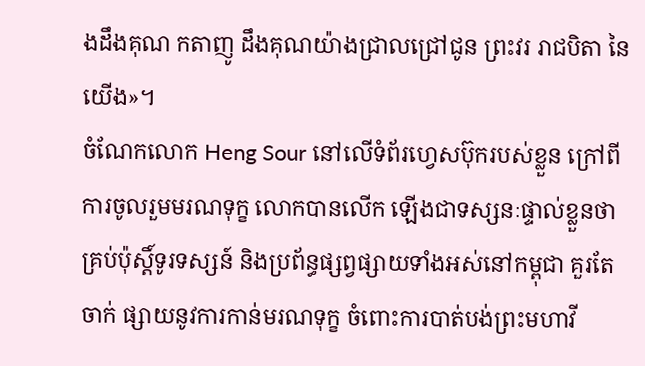ងដឹងគុណ កតាញូ ដឹងគុណយ៉ាងជ្រាលជ្រៅជូន ព្រះវរ រាជបិតា នៃយើង»។
ចំណែកលោក Heng Sour នៅលើទំព័រហ្វេសប៊ុករបស់ខ្លួន ក្រៅពីការចូលរួមមរណទុក្ខ លោកបានលើក ឡើងជាទស្សនៈផ្ទាល់ខ្លួនថា គ្រប់ប៉ុស្តិ៍ទូរទស្សន៍ និងប្រព័ន្ធផ្សព្វផ្សាយទាំងអស់នៅកម្ពុជា គួរតែចាក់ ផ្សាយនូវការកាន់មរណទុក្ខ ចំពោះការបាត់បង់ព្រះមហាវី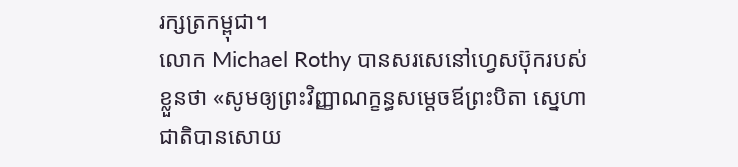រក្សត្រកម្ពុជា។
លោក Michael Rothy បានសរសេនៅហ្វេសប៊ុករបស់ខ្លួនថា «សូមឲ្យព្រះវិញ្ញាណក្ខន្ធសម្តេចឪព្រះបិតា ស្នេហាជាតិបានសោយ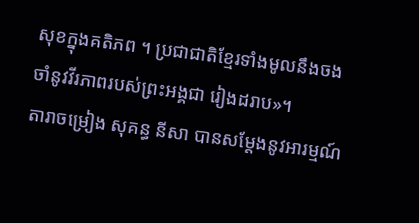សុខក្នុងគតិភព ។ ប្រជាជាតិខ្មែរទាំងមូលនឹងចងចាំនូវវីរភាពរបស់ព្រះអង្គជា រៀងដរាប»។
តារាចម្រៀង សុគន្ធ នីសា បានសម្តែងនូវអារម្មណ៍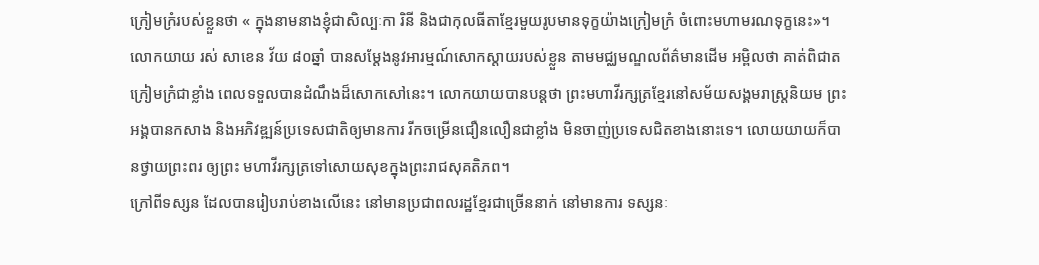ក្រៀមក្រំរបស់ខ្លួនថា « ក្នុងនាមនាងខ្ញុំជាសិល្បៈកា រិនី និងជាកុលធីតាខ្មែរមួយរូបមានទុក្ខយ៉ាងក្រៀមក្រំ ចំពោះមហាមរណទុក្ខនេះ»។
លោកយាយ រស់ សាខេន វ័យ ៨០ឆ្នាំ បានសម្តែងនូវអារម្មណ៍សោកស្តាយរបស់ខ្លួន តាមមជ្ឈមណ្ឌលព័ត៌មានដើម អម្ពិលថា គាត់ពិជាតក្រៀមក្រំជាខ្លាំង ពេលទទួលបានដំណឹងដ៏សោកសៅនេះ។ លោកយាយបានបន្តថា ព្រះមហាវីរក្សត្រខ្មែរនៅសម័យសង្គមរាស្រ្តនិយម ព្រះអង្គបានកសាង និងអភិវឌ្ឍន៍ប្រទេសជាតិឲ្យមានការ រីកចម្រើនជឿនលឿនជាខ្លាំង មិនចាញ់ប្រទេសជិតខាងនោះទេ។ លោយយាយក៏បានថ្វាយព្រះពរ ឲ្យព្រះ មហាវីរក្សត្រទៅសោយសុខក្នុងព្រះរាជសុគតិភព។
ក្រៅពីទស្សន ដែលបានរៀបរាប់ខាងលើនេះ នៅមានប្រជាពលរដ្ឋខ្មែរជាច្រើននាក់ នៅមានការ ទស្សនៈ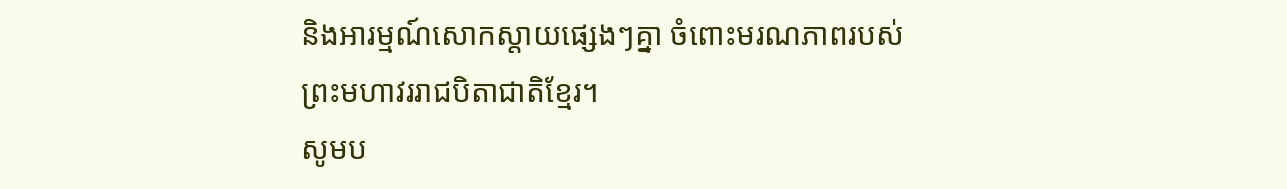និងអារម្មណ៍សោកស្តាយផ្សេងៗគ្នា ចំពោះមរណភាពរបស់ព្រះមហាវររាជបិតាជាតិខ្មែរ។
សូមប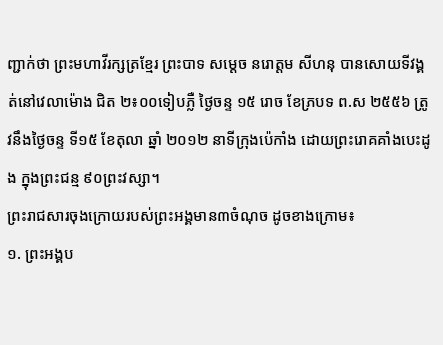ញ្ជាក់ថា ព្រះមហាវីរក្សត្រខ្មែរ ព្រះបាទ សម្តេច នរោត្តម សីហនុ បានសោយទីវង្គត់នៅវេលាម៉ោង ជិត ២៖០០ទៀបភ្លឺ ថ្ងៃចន្ទ ១៥ រោច ខែភ្របទ ព.ស ២៥៥៦ ត្រូវនឹងថ្ងៃចន្ទ ទី១៥ ខែតុលា ឆ្នាំ ២០១២ នាទីក្រុងប៉េកាំង ដោយព្រះរោគគាំងបេះដូង ក្នុងព្រះជន្ម ៩០ព្រះវស្សា។
ព្រះរាជសារចុងក្រោយរបស់ព្រះអង្គមាន៣ចំណុច ដូចខាងក្រោម៖
១. ព្រះអង្គប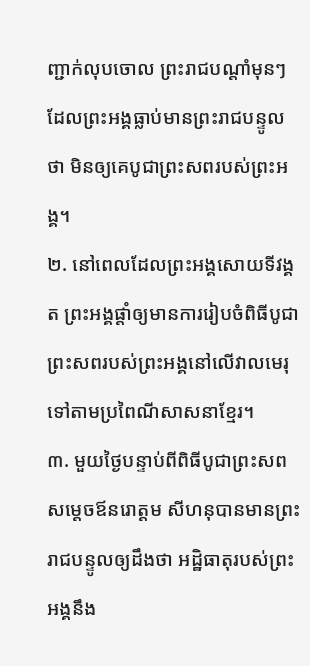ញ្ជាក់លុបចោល ព្រះរាជបណ្តាំមុនៗ ដែលព្រះអង្គធ្លាប់មានព្រះរាជបន្ទូលថា មិនឲ្យគេបូជាព្រះសពរបស់ព្រះអង្គ។
២. នៅពេលដែលព្រះអង្គសោយទីវង្គត ព្រះអង្គផ្តាំឲ្យមានការរៀបចំពិធីបូជាព្រះសពរបស់ព្រះអង្គនៅលើវាលមេរុ ទៅតាមប្រពៃណីសាសនាខ្មែរ។
៣. មួយថ្ងៃបន្ទាប់ពីពិធីបូជាព្រះសព សម្តេចឪនរោត្តម សីហនុបានមានព្រះរាជបន្ទូលឲ្យដឹងថា អដ្ឋិធាតុរបស់ព្រះអង្គនឹង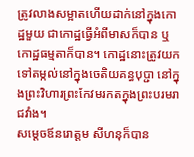ត្រូវលាងសម្អាតហើយដាក់នៅក្នុងកោដ្ឋមួយ ជាកោដ្ឋធ្វើអំពីមាសក៏បាន ឬកោដ្ឋធម្មតាក៏បាន។ កោដ្ឋនោះត្រូវយកទៅតម្កល់នៅក្នុងចេតិយគន្ធបុប្ជា នៅក្នុងព្រះវិហារព្រះកែវមរកតក្នុងព្រះបរមរាជវាំង។
សម្តេចឪនរោត្តម សីហនុក៏បាន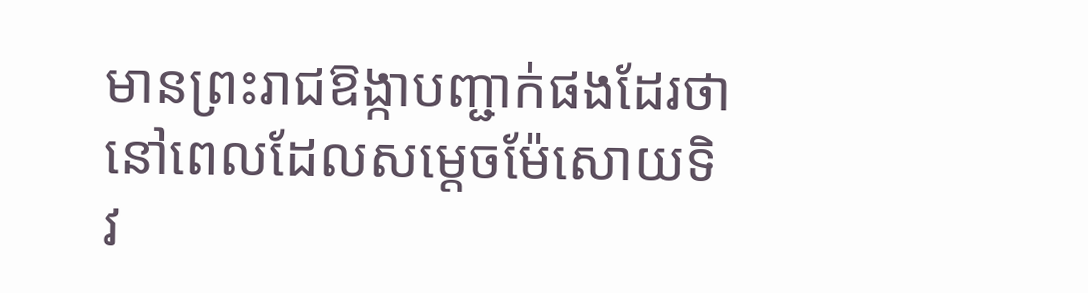មានព្រះរាជឱង្កាបញ្ជាក់ផងដែរថា នៅពេលដែលសម្តេចម៉ែសោយទិវ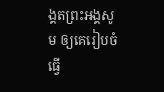ង្គតព្រះអង្គសូម ឲ្យគេរៀបចំធ្វើ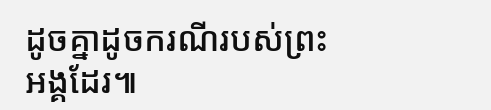ដូចគ្នាដូចករណីរបស់ព្រះអង្គដែរ៕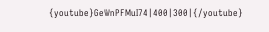{youtube}GeWnPFMuI74|400|300|{/youtube}